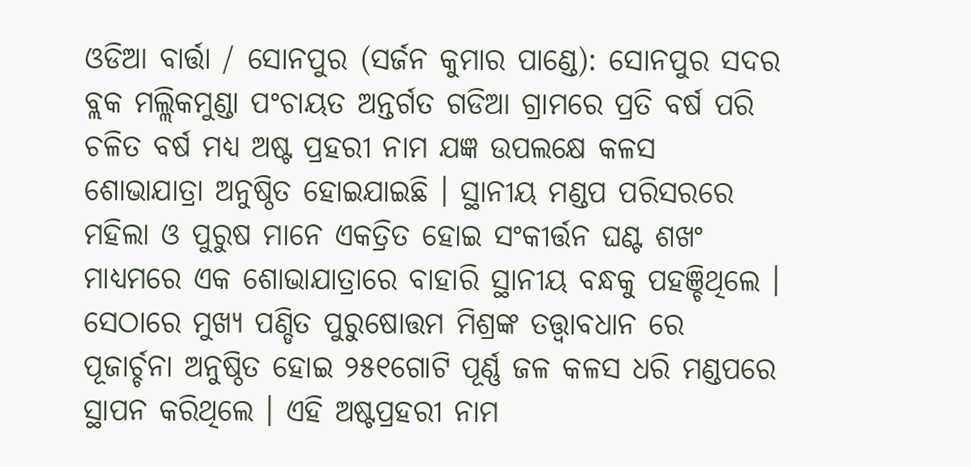ଓଡିଆ ବାର୍ତ୍ତା / ସୋନପୁର (ସର୍ଜନ କୁମାର ପାଣ୍ଡେ): ସୋନପୁର ସଦର ବ୍ଲକ ମଲ୍ଲିକମୁଣ୍ଡା ପଂଚାୟତ ଅନ୍ତର୍ଗତ ଗଡିଆ ଗ୍ରାମରେ ପ୍ରତି ବର୍ଷ ପରି ଚଳିତ ବର୍ଷ ମଧ୍ଯ ଅଷ୍ଟ ପ୍ରହରୀ ନାମ ଯଜ୍ଞ ଉପଲକ୍ଷେ କଳସ ଶୋଭାଯାତ୍ରା ଅନୁଷ୍ଠିତ ହୋଇଯାଇଛି । ସ୍ଥାନୀୟ ମଣ୍ଡପ ପରିସରରେ ମହିଲା ଓ ପୁରୁଷ ମାନେ ଏକତ୍ରିତ ହୋଇ ସଂକୀର୍ତ୍ତନ ଘଣ୍ଟ ଶଖଂ ମାଧ୍ୟମରେ ଏକ ଶୋଭାଯାତ୍ରାରେ ବାହାରି ସ୍ଥାନୀୟ ବନ୍ଧକୁ ପହଞ୍ଚିଥିଲେ । ସେଠାରେ ମୁଖ୍ଯ ପଣ୍ଡିତ ପୁରୁଷୋତ୍ତମ ମିଶ୍ରଙ୍କ ତତ୍ତ୍ବାବଧାନ ରେ ପୂଜାର୍ଚ୍ଚନା ଅନୁଷ୍ଠିତ ହୋଇ ୨୫୧ଗୋଟି ପୂର୍ଣ୍ଣ ଜଳ କଳସ ଧରି ମଣ୍ଡପରେ ସ୍ଥାପନ କରିଥିଲେ । ଏହି ଅଷ୍ଟପ୍ରହରୀ ନାମ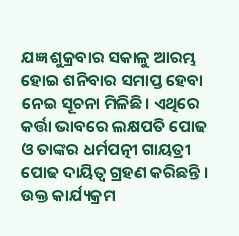ଯଜ୍ଞ ଶୁକ୍ରବାର ସକାଳୁ ଆରମ୍ଭ ହୋଇ ଶନିବାର ସମାପ୍ତ ହେବା ନେଇ ସୂଚନା ମିଳିଛି। ଏଥିରେ କର୍ତ୍ତା ଭାବରେ ଲକ୍ଷପତି ପୋଢ ଓ ତାଙ୍କର ଧର୍ମପତ୍ନୀ ଗାୟତ୍ରୀ ପୋଢ ଦାୟିତ୍ୱ ଗ୍ରହଣ କରିଛନ୍ତି । ଉକ୍ତ କାର୍ଯ୍ୟକ୍ରମ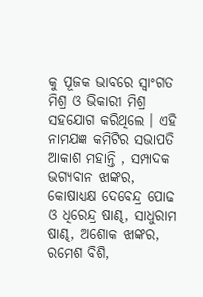କୁ ପୂଜକ ଭାବରେ ସ୍ୱାଂଗତ ମିଶ୍ର ଓ ଭିକାରୀ ମିଶ୍ର ସହଯୋଗ କରିଥିଲେ । ଏହି ନାମଯଜ୍ଞ କମିଟିର ସଭାପତି ଆକାଶ ମହାନ୍ତି , ସମ୍ପାଦକ ଭଗ୍ୟବାନ ଝାଙ୍କର, କୋଷାଧ୍ୟକ୍ଷ ଦେବେନ୍ଦ୍ର ପୋଢ ଓ ଧିରେନ୍ଦ୍ର ଷାଣ୍ଢ, ସାଧୁରାମ ଷାଣ୍ଢ, ଅଶୋକ ଝାଙ୍କର, ରମେଶ ବିଶି,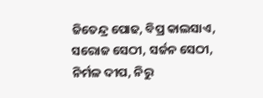ଜିତେନ୍ଦ୍ର ପୋଢ, ବିପ୍ର କାଲସାଏ, ସରୋଜ ସେଠୀ, ସର୍ଜନ ସେଠୀ, ନିର୍ମଳ ଦୀପ, ନିରୁ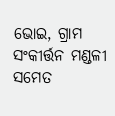ଭୋଇ, ଗ୍ରାମ ସଂକୀର୍ତ୍ତନ ମଣ୍ଡଳୀ ସମେତ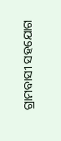ଗ୍ରାମବାସୀ ସହଯୋଗ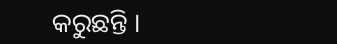କରୁଛନ୍ତି ।